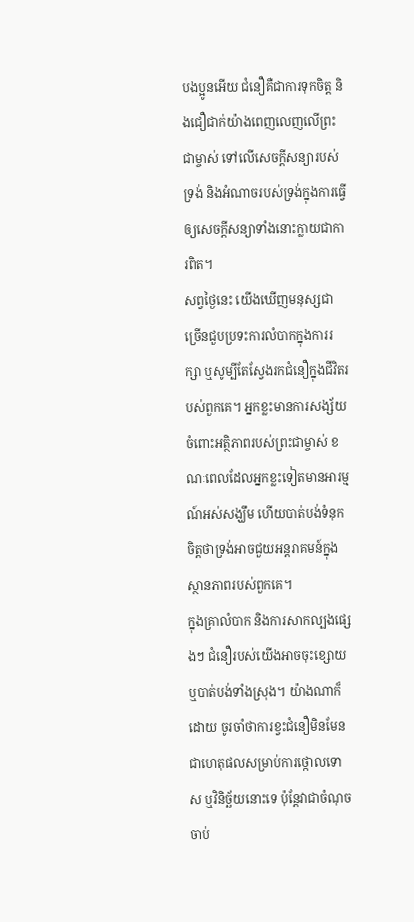បងប្អូនអើយ ជំនឿគឺជាការទុកចិត្ត និងជឿជាក់យ៉ាងពេញលេញលើព្រះជាម្ចាស់ ទៅលើសេចក្តីសន្យារបស់ទ្រង់ និងអំណាចរបស់ទ្រង់ក្នុងការធ្វើឲ្យសេចក្តីសន្យាទាំងនោះក្លាយជាការពិត។
សព្វថ្ងៃនេះ យើងឃើញមនុស្សជាច្រើនជួបប្រទះការលំបាកក្នុងការរក្សា ឬសូម្បីតែស្វែងរកជំនឿក្នុងជីវិតរបស់ពួកគេ។ អ្នកខ្លះមានការសង្ស័យចំពោះអត្ថិភាពរបស់ព្រះជាម្ចាស់ ខណៈពេលដែលអ្នកខ្លះទៀតមានអារម្មណ៍អស់សង្ឃឹម ហើយបាត់បង់ទំនុកចិត្តថាទ្រង់អាចជួយអន្តរាគមន៍ក្នុងស្ថានភាពរបស់ពួកគេ។
ក្នុងគ្រាលំបាក និងការសាកល្បងផ្សេងៗ ជំនឿរបស់យើងអាចចុះខ្សោយ ឬបាត់បង់ទាំងស្រុង។ យ៉ាងណាក៏ដោយ ចូរចាំថាការខ្វះជំនឿមិនមែនជាហេតុផលសម្រាប់ការថ្កោលទោស ឬវិនិច្ឆ័យនោះទេ ប៉ុន្តែវាជាចំណុចចាប់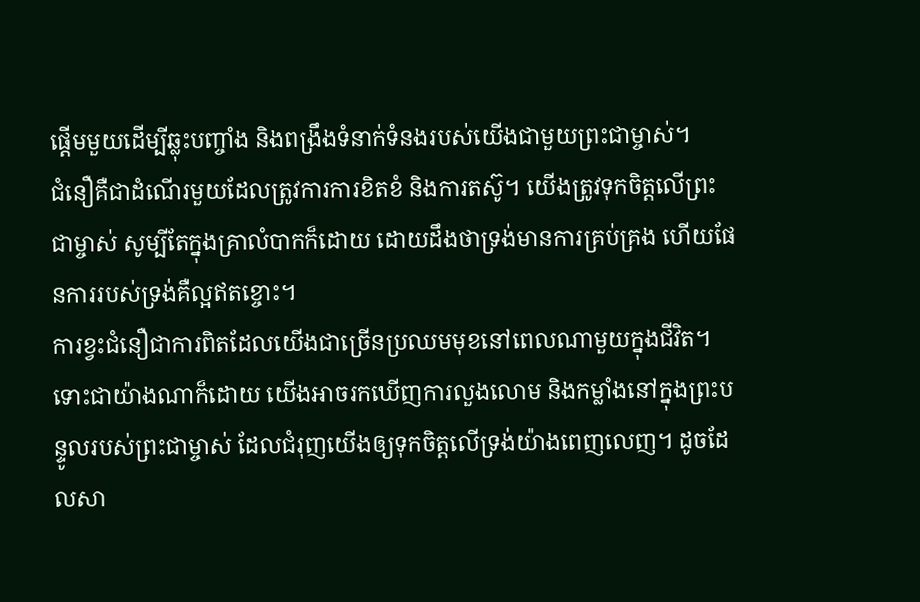ផ្តើមមួយដើម្បីឆ្លុះបញ្ចាំង និងពង្រឹងទំនាក់ទំនងរបស់យើងជាមួយព្រះជាម្ចាស់។
ជំនឿគឺជាដំណើរមួយដែលត្រូវការការខិតខំ និងការតស៊ូ។ យើងត្រូវទុកចិត្តលើព្រះជាម្ចាស់ សូម្បីតែក្នុងគ្រាលំបាកក៏ដោយ ដោយដឹងថាទ្រង់មានការគ្រប់គ្រង ហើយផែនការរបស់ទ្រង់គឺល្អឥតខ្ចោះ។
ការខ្វះជំនឿជាការពិតដែលយើងជាច្រើនប្រឈមមុខនៅពេលណាមួយក្នុងជីវិត។ ទោះជាយ៉ាងណាក៏ដោយ យើងអាចរកឃើញការលួងលោម និងកម្លាំងនៅក្នុងព្រះបន្ទូលរបស់ព្រះជាម្ចាស់ ដែលជំរុញយើងឲ្យទុកចិត្តលើទ្រង់យ៉ាងពេញលេញ។ ដូចដែលសា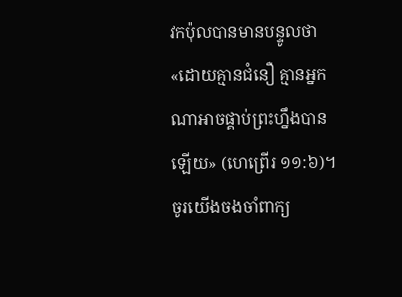វកប៉ុលបានមានបន្ទូលថា «ដោយគ្មានជំនឿ គ្មានអ្នកណាអាចផ្គាប់ព្រះហ្នឹងបានឡើយ» (ហេព្រើរ ១១:៦)។ ចូរយើងចងចាំពាក្យ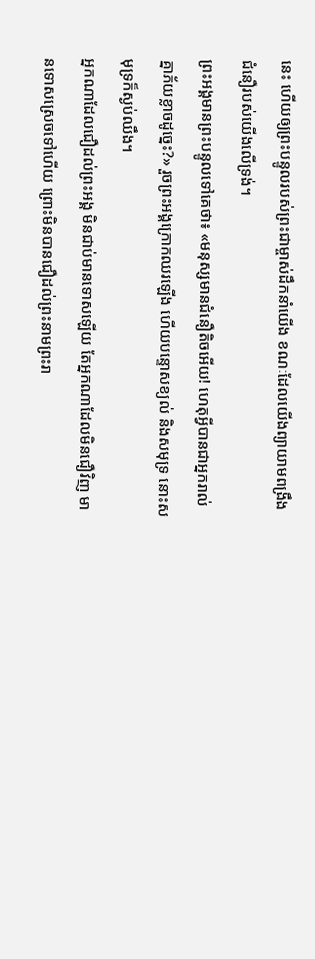នេះ ហើយឲ្យព្រះបន្ទូលរបស់ព្រះជាម្ចាស់ដឹកនាំយើង ខណៈដែលយើងព្យាយាមពង្រឹងជំនឿរបស់យើងលើទ្រង់។
ព្រះអង្គមានព្រះបន្ទូលទៅគេថា៖ «មនុស្សមានជំនឿតិចអើយ! ហេតុអ្វីបានជាអ្នករាល់គ្នាភ័យខ្លាចដូច្នេះ?» រួចព្រះអង្គក្រោកឈរឡើង ហើយបន្ទោសខ្យល់ និងសមុទ្រ នោះសមុទ្រក៏ស្ងប់ឈឹង។
អ្នកណាដែលជឿដល់ព្រះអង្គ មិនជាប់មានទោសឡើយ តែអ្នកណាដែលមិនជឿវិញ មានទោសស្រេចទៅហើយ ព្រោះមិនបានជឿដល់ព្រះនាមព្រះរា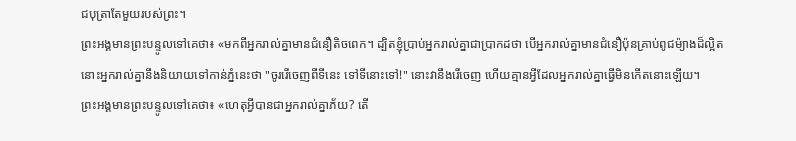ជបុត្រាតែមួយរបស់ព្រះ។
ព្រះអង្គមានព្រះបន្ទូលទៅគេថា៖ «មកពីអ្នករាល់គ្នាមានជំនឿតិចពេក។ ដ្បិតខ្ញុំប្រាប់អ្នករាល់គ្នាជាប្រាកដថា បើអ្នករាល់គ្នាមានជំនឿប៉ុនគ្រាប់ពូជម៉្យាងដ៏ល្អិត នោះអ្នករាល់គ្នានឹងនិយាយទៅកាន់ភ្នំនេះថា "ចូររើចេញពីទីនេះ ទៅទីនោះទៅ!" នោះវានឹងរើចេញ ហើយគ្មានអ្វីដែលអ្នករាល់គ្នាធ្វើមិនកើតនោះឡើយ។
ព្រះអង្គមានព្រះបន្ទូលទៅគេថា៖ «ហេតុអ្វីបានជាអ្នករាល់គ្នាភ័យ? តើ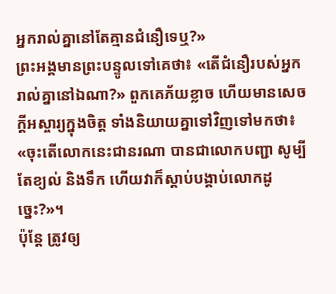អ្នករាល់គ្នានៅតែគ្មានជំនឿទេឬ?»
ព្រះអង្គមានព្រះបន្ទូលទៅគេថា៖ «តើជំនឿរបស់អ្នករាល់គ្នានៅឯណា?» ពួកគេភ័យខ្លាច ហើយមានសេចក្តីអស្ចារ្យក្នុងចិត្ត ទាំងនិយាយគ្នាទៅវិញទៅមកថា៖ «ចុះតើលោកនេះជានរណា បានជាលោកបញ្ជា សូម្បីតែខ្យល់ និងទឹក ហើយវាក៏ស្តាប់បង្គាប់លោកដូច្នេះ?»។
ប៉ុន្ដែ ត្រូវឲ្យ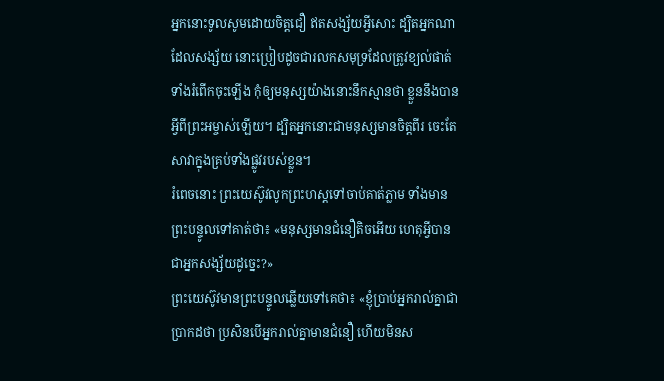អ្នកនោះទូលសូមដោយចិត្តជឿ ឥតសង្ស័យអ្វីសោះ ដ្បិតអ្នកណាដែលសង្ស័យ នោះប្រៀបដូចជារលកសមុទ្រដែលត្រូវខ្យល់ផាត់ ទាំងរំពើកចុះឡើង កុំឲ្យមនុស្សយ៉ាងនោះនឹកស្មានថា ខ្លួននឹងបានអ្វីពីព្រះអម្ចាស់ឡើយ។ ដ្បិតអ្នកនោះជាមនុស្សមានចិត្តពីរ ចេះតែសាវាក្នុងគ្រប់ទាំងផ្លូវរបស់ខ្លួន។
រំពេចនោះ ព្រះយេស៊ូវលូកព្រះហស្តទៅចាប់គាត់ភ្លាម ទាំងមានព្រះបន្ទូលទៅគាត់ថា៖ «មនុស្សមានជំនឿតិចអើយ ហេតុអ្វីបានជាអ្នកសង្ស័យដូច្នេះ?»
ព្រះយេស៊ូវមានព្រះបន្ទូលឆ្លើយទៅគេថា៖ «ខ្ញុំប្រាប់អ្នករាល់គ្នាជាប្រាកដថា ប្រសិនបើអ្នករាល់គ្នាមានជំនឿ ហើយមិនស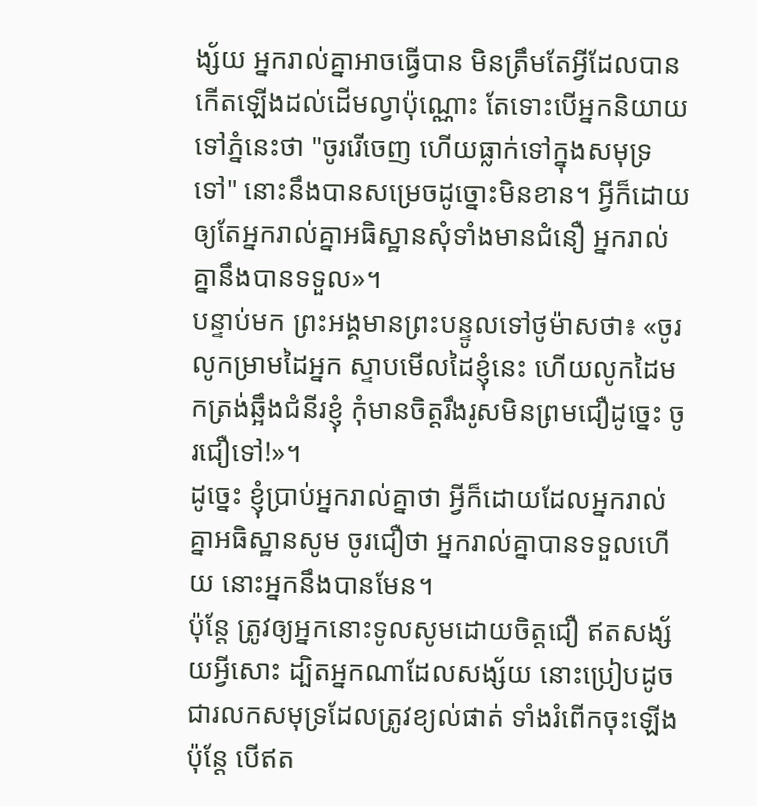ង្ស័យ អ្នករាល់គ្នាអាចធ្វើបាន មិនត្រឹមតែអ្វីដែលបានកើតឡើងដល់ដើមល្វាប៉ុណ្ណោះ តែទោះបើអ្នកនិយាយទៅភ្នំនេះថា "ចូររើចេញ ហើយធ្លាក់ទៅក្នុងសមុទ្រទៅ" នោះនឹងបានសម្រេចដូច្នោះមិនខាន។ អ្វីក៏ដោយឲ្យតែអ្នករាល់គ្នាអធិស្ឋានសុំទាំងមានជំនឿ អ្នករាល់គ្នានឹងបានទទួល»។
បន្ទាប់មក ព្រះអង្គមានព្រះបន្ទូលទៅថូម៉ាសថា៖ «ចូរលូកម្រាមដៃអ្នក ស្ទាបមើលដៃខ្ញុំនេះ ហើយលូកដៃមកត្រង់ឆ្អឹងជំនីរខ្ញុំ កុំមានចិត្តរឹងរូសមិនព្រមជឿដូច្នេះ ចូរជឿទៅ!»។
ដូច្នេះ ខ្ញុំប្រាប់អ្នករាល់គ្នាថា អ្វីក៏ដោយដែលអ្នករាល់គ្នាអធិស្ឋានសូម ចូរជឿថា អ្នករាល់គ្នាបានទទួលហើយ នោះអ្នកនឹងបានមែន។
ប៉ុន្ដែ ត្រូវឲ្យអ្នកនោះទូលសូមដោយចិត្តជឿ ឥតសង្ស័យអ្វីសោះ ដ្បិតអ្នកណាដែលសង្ស័យ នោះប្រៀបដូចជារលកសមុទ្រដែលត្រូវខ្យល់ផាត់ ទាំងរំពើកចុះឡើង
ប៉ុន្ដែ បើឥត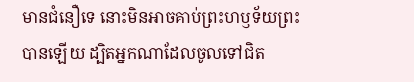មានជំនឿទេ នោះមិនអាចគាប់ព្រះហឫទ័យព្រះបានឡើយ ដ្បិតអ្នកណាដែលចូលទៅជិត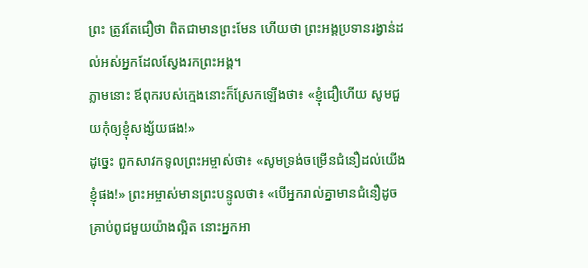ព្រះ ត្រូវតែជឿថា ពិតជាមានព្រះមែន ហើយថា ព្រះអង្គប្រទានរង្វាន់ដល់អស់អ្នកដែលស្វែងរកព្រះអង្គ។
ភ្លាមនោះ ឪពុករបស់ក្មេងនោះក៏ស្រែកឡើងថា៖ «ខ្ញុំជឿហើយ សូមជួយកុំឲ្យខ្ញុំសង្ស័យផង!»
ដូច្នេះ ពួកសាវកទូលព្រះអម្ចាស់ថា៖ «សូមទ្រង់ចម្រើនជំនឿដល់យើងខ្ញុំផង!» ព្រះអម្ចាស់មានព្រះបន្ទូលថា៖ «បើអ្នករាល់គ្នាមានជំនឿដូចគ្រាប់ពូជមួយយ៉ាងល្អិត នោះអ្នកអា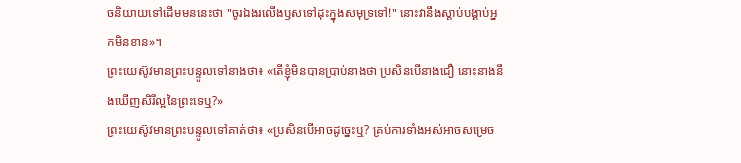ចនិយាយទៅដើមមននេះថា "ចូរឯងរលើងឫសទៅដុះក្នុងសមុទ្រទៅ!" នោះវានឹងស្តាប់បង្គាប់អ្នកមិនខាន»។
ព្រះយេស៊ូវមានព្រះបន្ទូលទៅនាងថា៖ «តើខ្ញុំមិនបានប្រាប់នាងថា ប្រសិនបើនាងជឿ នោះនាងនឹងឃើញសិរីល្អនៃព្រះទេឬ?»
ព្រះយេស៊ូវមានព្រះបន្ទូលទៅគាត់ថា៖ «ប្រសិនបើអាចដូច្នេះឬ? គ្រប់ការទាំងអស់អាចសម្រេច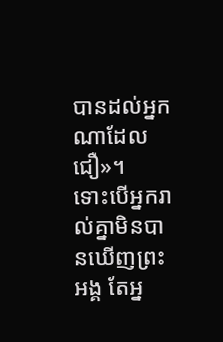បានដល់អ្នកណាដែលជឿ»។
ទោះបើអ្នករាល់គ្នាមិនបានឃើញព្រះអង្គ តែអ្ន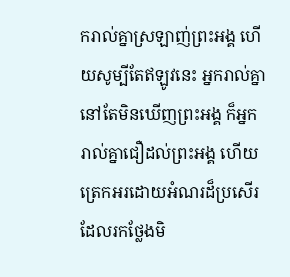ករាល់គ្នាស្រឡាញ់ព្រះអង្គ ហើយសូម្បីតែឥឡូវនេះ អ្នករាល់គ្នានៅតែមិនឃើញព្រះអង្គ ក៏អ្នករាល់គ្នាជឿដល់ព្រះអង្គ ហើយត្រេកអរដោយអំណរដ៏ប្រសើរ ដែលរកថ្លែងមិ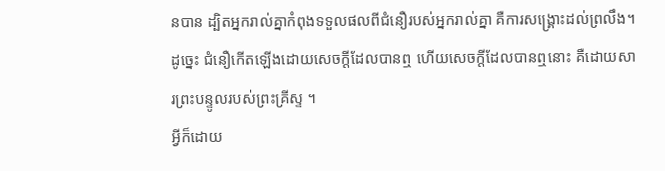នបាន ដ្បិតអ្នករាល់គ្នាកំពុងទទួលផលពីជំនឿរបស់អ្នករាល់គ្នា គឺការសង្គ្រោះដល់ព្រលឹង។
ដូច្នេះ ជំនឿកើតឡើងដោយសេចក្ដីដែលបានឮ ហើយសេចក្ដីដែលបានឮនោះ គឺដោយសារព្រះបន្ទូលរបស់ព្រះគ្រីស្ទ ។
អ្វីក៏ដោយ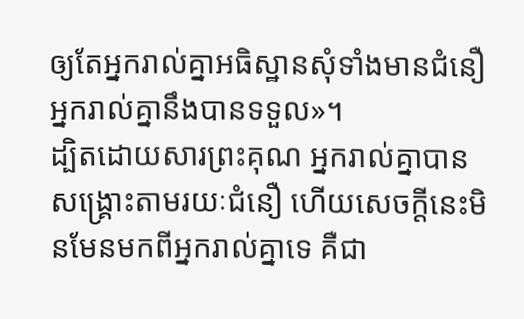ឲ្យតែអ្នករាល់គ្នាអធិស្ឋានសុំទាំងមានជំនឿ អ្នករាល់គ្នានឹងបានទទួល»។
ដ្បិតដោយសារព្រះគុណ អ្នករាល់គ្នាបានសង្គ្រោះតាមរយៈជំនឿ ហើយសេចក្តីនេះមិនមែនមកពីអ្នករាល់គ្នាទេ គឺជា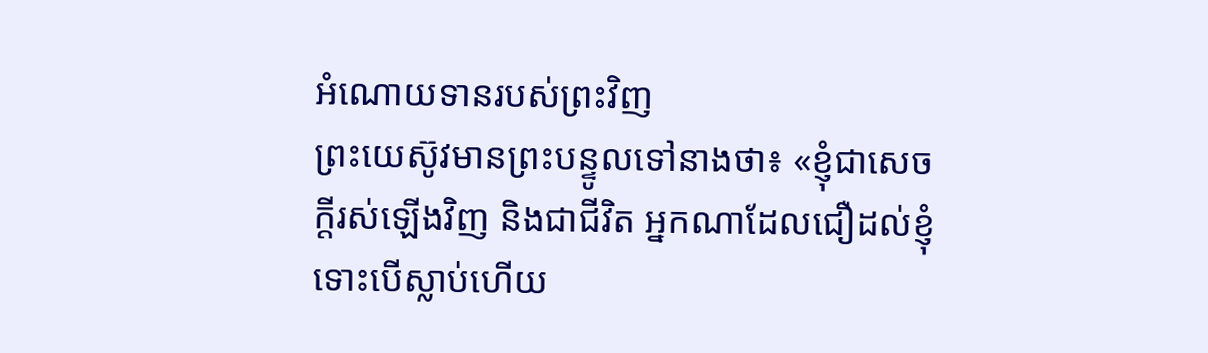អំណោយទានរបស់ព្រះវិញ
ព្រះយេស៊ូវមានព្រះបន្ទូលទៅនាងថា៖ «ខ្ញុំជាសេចក្តីរស់ឡើងវិញ និងជាជីវិត អ្នកណាដែលជឿដល់ខ្ញុំ ទោះបើស្លាប់ហើយ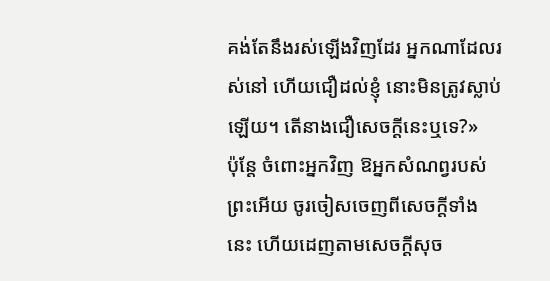គង់តែនឹងរស់ឡើងវិញដែរ អ្នកណាដែលរស់នៅ ហើយជឿដល់ខ្ញុំ នោះមិនត្រូវស្លាប់ឡើយ។ តើនាងជឿសេចក្តីនេះឬទេ?»
ប៉ុន្តែ ចំពោះអ្នកវិញ ឱអ្នកសំណព្វរបស់ព្រះអើយ ចូរចៀសចេញពីសេចក្ដីទាំងនេះ ហើយដេញតាមសេចក្ដីសុច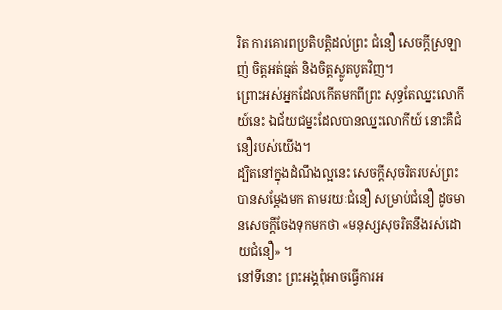រិត ការគោរពប្រតិបត្តិដល់ព្រះ ជំនឿ សេចក្ដីស្រឡាញ់ ចិត្តអត់ធ្មត់ និងចិត្តស្លូតបូតវិញ។
ព្រោះអស់អ្នកដែលកើតមកពីព្រះ សុទ្ធតែឈ្នះលោកីយ៍នេះ ឯជ័យជម្នះដែលបានឈ្នះលោកីយ៍ នោះគឺជំនឿរបស់យើង។
ដ្បិតនៅក្នុងដំណឹងល្អនេះ សេចក្តីសុចរិតរបស់ព្រះបានសម្ដែងមក តាមរយៈជំនឿ សម្រាប់ជំនឿ ដូចមានសេចក្តីចែងទុកមកថា «មនុស្សសុចរិតនឹងរស់ដោយជំនឿ» ។
នៅទីនោះ ព្រះអង្គពុំអាចធ្វើការអ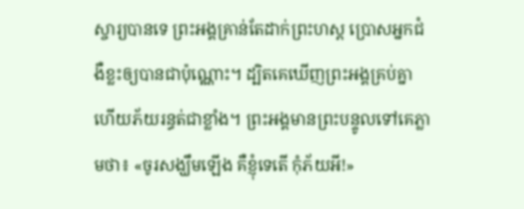ស្ចារ្យបានទេ ព្រះអង្គគ្រាន់តែដាក់ព្រះហស្ត ប្រោសអ្នកជំងឺខ្លះឲ្យបានជាប៉ុណ្ណោះ។ ដ្បិតគេឃើញព្រះអង្គគ្រប់គ្នា ហើយភ័យរន្ធត់ជាខ្លាំង។ ព្រះអង្គមានព្រះបន្ទូលទៅគេភ្លាមថា៖ «ចូរសង្ឃឹមឡើង គឺខ្ញុំទេតើ កុំភ័យអី!»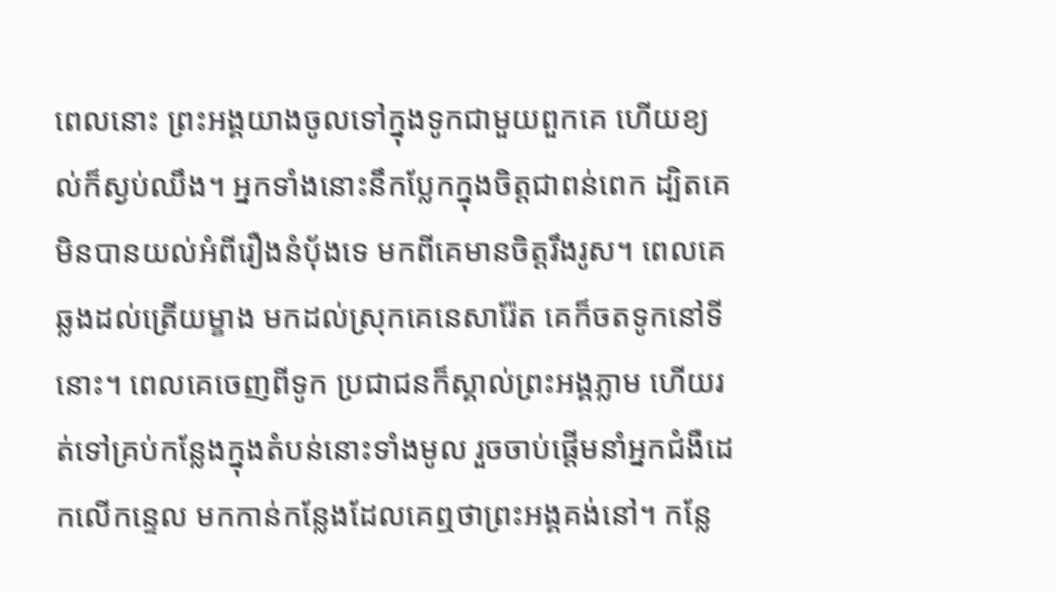ពេលនោះ ព្រះអង្គយាងចូលទៅក្នុងទូកជាមួយពួកគេ ហើយខ្យល់ក៏ស្ងប់ឈឹង។ អ្នកទាំងនោះនឹកប្លែកក្នុងចិត្តជាពន់ពេក ដ្បិតគេមិនបានយល់អំពីរឿងនំបុ័ងទេ មកពីគេមានចិត្តរឹងរូស។ ពេលគេឆ្លងដល់ត្រើយម្ខាង មកដល់ស្រុកគេនេសារ៉ែត គេក៏ចតទូកនៅទីនោះ។ ពេលគេចេញពីទូក ប្រជាជនក៏ស្គាល់ព្រះអង្គភ្លាម ហើយរត់ទៅគ្រប់កន្លែងក្នុងតំបន់នោះទាំងមូល រួចចាប់ផ្ដើមនាំអ្នកជំងឺដេកលើកន្ទេល មកកាន់កន្លែងដែលគេឮថាព្រះអង្គគង់នៅ។ កន្លែ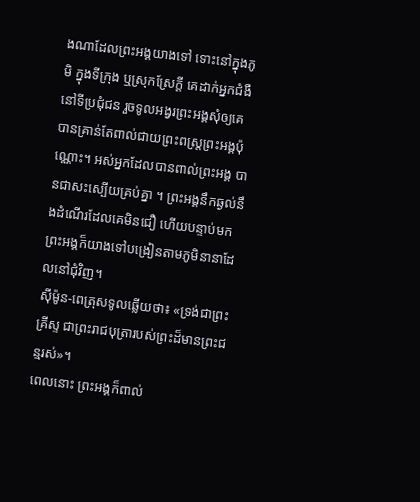ងណាដែលព្រះអង្គយាងទៅ ទោះនៅក្នុងភូមិ ក្នុងទីក្រុង ឬស្រុកស្រែក្តី គេដាក់អ្នកជំងឺនៅទីប្រជុំជន រួចទូលអង្វរព្រះអង្គសុំឲ្យគេបានគ្រាន់តែពាល់ជាយព្រះពស្ត្រព្រះអង្គប៉ុណ្ណោះ។ អស់អ្នកដែលបានពាល់ព្រះអង្គ បានជាសះស្បើយគ្រប់គ្នា ។ ព្រះអង្គនឹកឆ្ងល់នឹងដំណើរដែលគេមិនជឿ ហើយបន្ទាប់មក ព្រះអង្គក៏យាងទៅបង្រៀនតាមភូមិនានាដែលនៅជុំវិញ។
ស៊ីម៉ូន-ពេត្រុសទូលឆ្លើយថា៖ «ទ្រង់ជាព្រះគ្រីស្ទ ជាព្រះរាជបុត្រារបស់ព្រះដ៏មានព្រះជន្មរស់»។
ពេលនោះ ព្រះអង្គក៏ពាល់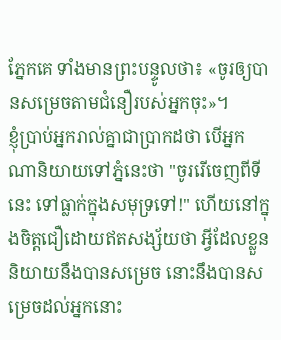ភ្នែកគេ ទាំងមានព្រះបន្ទូលថា៖ «ចូរឲ្យបានសម្រេចតាមជំនឿរបស់អ្នកចុះ»។
ខ្ញុំប្រាប់អ្នករាល់គ្នាជាប្រាកដថា បើអ្នកណានិយាយទៅភ្នំនេះថា "ចូររើចេញពីទីនេះ ទៅធ្លាក់ក្នុងសមុទ្រទៅ!" ហើយនៅក្នុងចិត្តជឿដោយឥតសង្ស័យថា អ្វីដែលខ្លួននិយាយនឹងបានសម្រេច នោះនឹងបានសម្រេចដល់អ្នកនោះ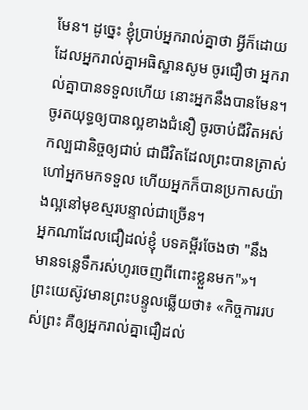មែន។ ដូច្នេះ ខ្ញុំប្រាប់អ្នករាល់គ្នាថា អ្វីក៏ដោយដែលអ្នករាល់គ្នាអធិស្ឋានសូម ចូរជឿថា អ្នករាល់គ្នាបានទទួលហើយ នោះអ្នកនឹងបានមែន។
ចូរតយុទ្ធឲ្យបានល្អខាងជំនឿ ចូរចាប់ជីវិតអស់កល្បជានិច្ចឲ្យជាប់ ជាជីវិតដែលព្រះបានត្រាស់ហៅអ្នកមកទទួល ហើយអ្នកក៏បានប្រកាសយ៉ាងល្អនៅមុខស្មរបន្ទាល់ជាច្រើន។
អ្នកណាដែលជឿដល់ខ្ញុំ បទគម្ពីរចែងថា "នឹងមានទន្លេទឹករស់ហូរចេញពីពោះខ្លួនមក"»។
ព្រះយេស៊ូវមានព្រះបន្ទូលឆ្លើយថា៖ «កិច្ចការរបស់ព្រះ គឺឲ្យអ្នករាល់គ្នាជឿដល់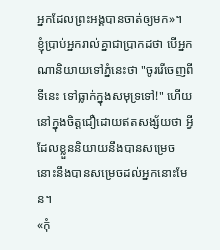អ្នកដែលព្រះអង្គបានចាត់ឲ្យមក»។
ខ្ញុំប្រាប់អ្នករាល់គ្នាជាប្រាកដថា បើអ្នកណានិយាយទៅភ្នំនេះថា "ចូររើចេញពីទីនេះ ទៅធ្លាក់ក្នុងសមុទ្រទៅ!" ហើយនៅក្នុងចិត្តជឿដោយឥតសង្ស័យថា អ្វីដែលខ្លួននិយាយនឹងបានសម្រេច នោះនឹងបានសម្រេចដល់អ្នកនោះមែន។
«កុំ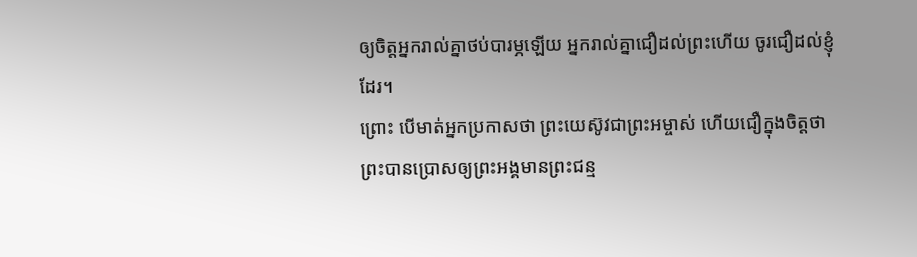ឲ្យចិត្តអ្នករាល់គ្នាថប់បារម្ភឡើយ អ្នករាល់គ្នាជឿដល់ព្រះហើយ ចូរជឿដល់ខ្ញុំដែរ។
ព្រោះ បើមាត់អ្នកប្រកាសថា ព្រះយេស៊ូវជាព្រះអម្ចាស់ ហើយជឿក្នុងចិត្តថា ព្រះបានប្រោសឲ្យព្រះអង្គមានព្រះជន្ម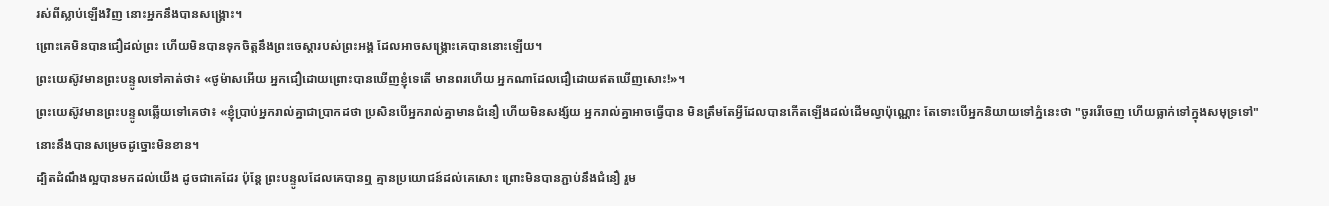រស់ពីស្លាប់ឡើងវិញ នោះអ្នកនឹងបានសង្គ្រោះ។
ព្រោះគេមិនបានជឿដល់ព្រះ ហើយមិនបានទុកចិត្តនឹងព្រះចេស្ដារបស់ព្រះអង្គ ដែលអាចសង្គ្រោះគេបាននោះឡើយ។
ព្រះយេស៊ូវមានព្រះបន្ទូលទៅគាត់ថា៖ «ថូម៉ាសអើយ អ្នកជឿដោយព្រោះបានឃើញខ្ញុំទេតើ មានពរហើយ អ្នកណាដែលជឿដោយឥតឃើញសោះ!»។
ព្រះយេស៊ូវមានព្រះបន្ទូលឆ្លើយទៅគេថា៖ «ខ្ញុំប្រាប់អ្នករាល់គ្នាជាប្រាកដថា ប្រសិនបើអ្នករាល់គ្នាមានជំនឿ ហើយមិនសង្ស័យ អ្នករាល់គ្នាអាចធ្វើបាន មិនត្រឹមតែអ្វីដែលបានកើតឡើងដល់ដើមល្វាប៉ុណ្ណោះ តែទោះបើអ្នកនិយាយទៅភ្នំនេះថា "ចូររើចេញ ហើយធ្លាក់ទៅក្នុងសមុទ្រទៅ" នោះនឹងបានសម្រេចដូច្នោះមិនខាន។
ដ្បិតដំណឹងល្អបានមកដល់យើង ដូចជាគេដែរ ប៉ុន្តែ ព្រះបន្ទូលដែលគេបានឮ គ្មានប្រយោជន៍ដល់គេសោះ ព្រោះមិនបានភ្ជាប់នឹងជំនឿ រួម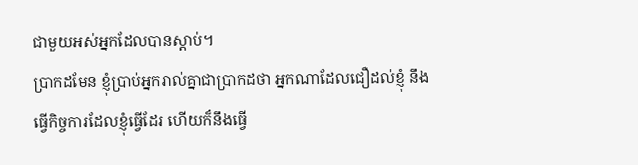ជាមួយអស់អ្នកដែលបានស្ដាប់។
ប្រាកដមែន ខ្ញុំប្រាប់អ្នករាល់គ្នាជាប្រាកដថា អ្នកណាដែលជឿដល់ខ្ញុំ នឹងធ្វើកិច្ចការដែលខ្ញុំធ្វើដែរ ហើយក៏នឹងធ្វើ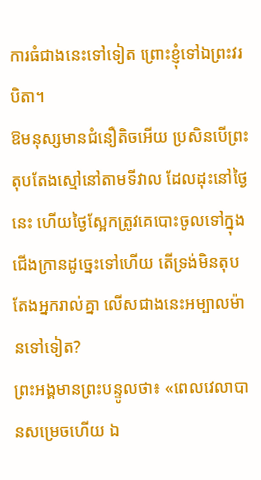ការធំជាងនេះទៅទៀត ព្រោះខ្ញុំទៅឯព្រះវរបិតា។
ឱមនុស្សមានជំនឿតិចអើយ ប្រសិនបើព្រះតុបតែងស្មៅនៅតាមទីវាល ដែលដុះនៅថ្ងៃនេះ ហើយថ្ងៃស្អែកត្រូវគេបោះចូលទៅក្នុងជើងក្រានដូច្នេះទៅហើយ តើទ្រង់មិនតុបតែងអ្នករាល់គ្នា លើសជាងនេះអម្បាលម៉ានទៅទៀត?
ព្រះអង្គមានព្រះបន្ទូលថា៖ «ពេលវេលាបានសម្រេចហើយ ឯ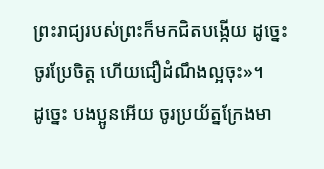ព្រះរាជ្យរបស់ព្រះក៏មកជិតបង្កើយ ដូច្នេះ ចូរប្រែចិត្ត ហើយជឿដំណឹងល្អចុះ»។
ដូច្នេះ បងប្អូនអើយ ចូរប្រយ័ត្នក្រែងមា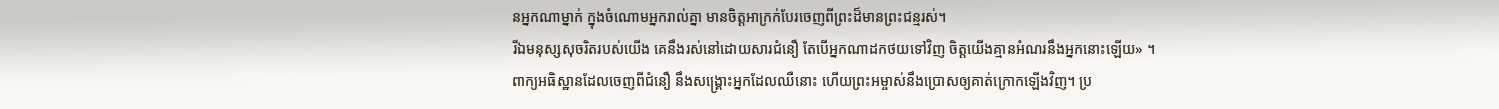នអ្នកណាម្នាក់ ក្នុងចំណោមអ្នករាល់គ្នា មានចិត្តអាក្រក់បែរចេញពីព្រះដ៏មានព្រះជន្មរស់។
រីឯមនុស្សសុចរិតរបស់យើង គេនឹងរស់នៅដោយសារជំនឿ តែបើអ្នកណាដកថយទៅវិញ ចិត្តយើងគ្មានអំណរនឹងអ្នកនោះឡើយ» ។
ពាក្យអធិស្ឋានដែលចេញពីជំនឿ នឹងសង្គ្រោះអ្នកដែលឈឺនោះ ហើយព្រះអម្ចាស់នឹងប្រោសឲ្យគាត់ក្រោកឡើងវិញ។ ប្រ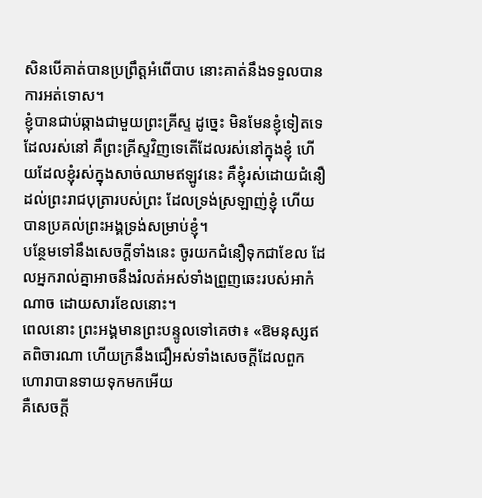សិនបើគាត់បានប្រព្រឹត្តអំពើបាប នោះគាត់នឹងទទួលបានការអត់ទោស។
ខ្ញុំបានជាប់ឆ្កាងជាមួយព្រះគ្រីស្ទ ដូច្នេះ មិនមែនខ្ញុំទៀតទេដែលរស់នៅ គឺព្រះគ្រីស្ទវិញទេតើដែលរស់នៅក្នុងខ្ញុំ ហើយដែលខ្ញុំរស់ក្នុងសាច់ឈាមឥឡូវនេះ គឺខ្ញុំរស់ដោយជំនឿដល់ព្រះរាជបុត្រារបស់ព្រះ ដែលទ្រង់ស្រឡាញ់ខ្ញុំ ហើយបានប្រគល់ព្រះអង្គទ្រង់សម្រាប់ខ្ញុំ។
បន្ថែមទៅនឹងសេចក្ដីទាំងនេះ ចូរយកជំនឿទុកជាខែល ដែលអ្នករាល់គ្នាអាចនឹងរំលត់អស់ទាំងព្រួញឆេះរបស់អាកំណាច ដោយសារខែលនោះ។
ពេលនោះ ព្រះអង្គមានព្រះបន្ទូលទៅគេថា៖ «ឱមនុស្សឥតពិចារណា ហើយក្រនឹងជឿអស់ទាំងសេចក្តីដែលពួកហោរាបានទាយទុកមកអើយ
គឺសេចក្តី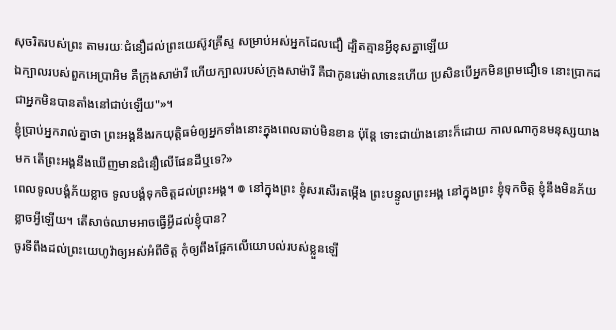សុចរិតរបស់ព្រះ តាមរយៈជំនឿដល់ព្រះយេស៊ូវគ្រីស្ទ សម្រាប់អស់អ្នកដែលជឿ ដ្បិតគ្មានអ្វីខុសគ្នាឡើយ
ឯក្បាលរបស់ពួកអេប្រាអិម គឺក្រុងសាម៉ារី ហើយក្បាលរបស់ក្រុងសាម៉ារី គឺជាកូនរេម៉ាលានេះហើយ ប្រសិនបើអ្នកមិនព្រមជឿទេ នោះប្រាកដជាអ្នកមិនបានតាំងនៅជាប់ឡើយ"»។
ខ្ញុំប្រាប់អ្នករាល់គ្នាថា ព្រះអង្គនឹងរកយុត្តិធម៌ឲ្យអ្នកទាំងនោះក្នុងពេលឆាប់មិនខាន ប៉ុន្តែ ទោះជាយ៉ាងនោះក៏ដោយ កាលណាកូនមនុស្សយាងមក តើព្រះអង្គនឹងឃើញមានជំនឿលើផែនដីឬទេ?»
ពេលទូលបង្គំភ័យខ្លាច ទូលបង្គំទុកចិត្តដល់ព្រះអង្គ។ ៙ នៅក្នុងព្រះ ខ្ញុំសរសើរតម្កើង ព្រះបន្ទូលព្រះអង្គ នៅក្នុងព្រះ ខ្ញុំទុកចិត្ត ខ្ញុំនឹងមិនភ័យខ្លាចអ្វីឡើយ។ តើសាច់ឈាមអាចធ្វើអ្វីដល់ខ្ញុំបាន?
ចូរទីពឹងដល់ព្រះយេហូវ៉ាឲ្យអស់អំពីចិត្ត កុំឲ្យពឹងផ្អែកលើយោបល់របស់ខ្លួនឡើ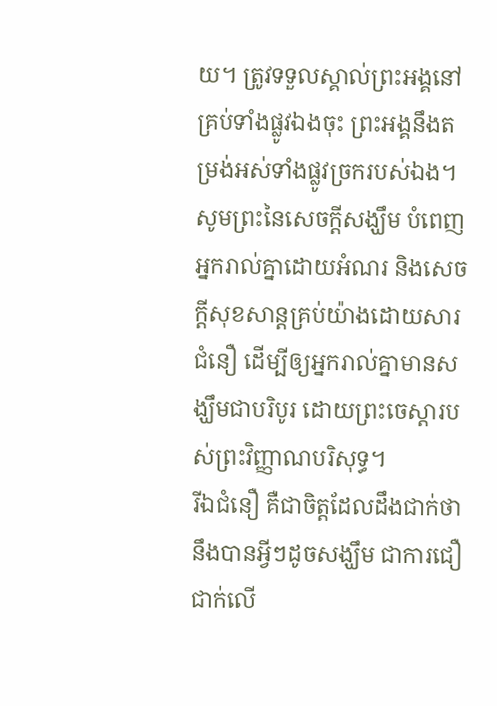យ។ ត្រូវទទួលស្គាល់ព្រះអង្គនៅគ្រប់ទាំងផ្លូវឯងចុះ ព្រះអង្គនឹងតម្រង់អស់ទាំងផ្លូវច្រករបស់ឯង។
សូមព្រះនៃសេចក្តីសង្ឃឹម បំពេញអ្នករាល់គ្នាដោយអំណរ និងសេចក្តីសុខសាន្តគ្រប់យ៉ាងដោយសារជំនឿ ដើម្បីឲ្យអ្នករាល់គ្នាមានសង្ឃឹមជាបរិបូរ ដោយព្រះចេស្តារបស់ព្រះវិញ្ញាណបរិសុទ្ធ។
រីឯជំនឿ គឺជាចិត្តដែលដឹងជាក់ថានឹងបានអ្វីៗដូចសង្ឃឹម ជាការជឿជាក់លើ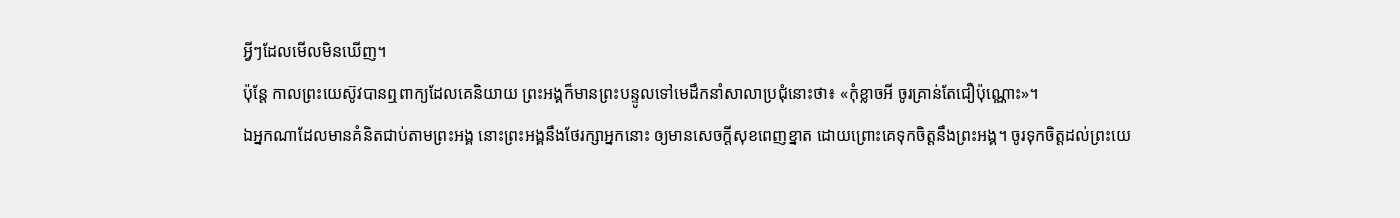អ្វីៗដែលមើលមិនឃើញ។
ប៉ុន្តែ កាលព្រះយេស៊ូវបានឮពាក្យដែលគេនិយាយ ព្រះអង្គក៏មានព្រះបន្ទូលទៅមេដឹកនាំសាលាប្រជុំនោះថា៖ «កុំខ្លាចអី ចូរគ្រាន់តែជឿប៉ុណ្ណោះ»។
ឯអ្នកណាដែលមានគំនិតជាប់តាមព្រះអង្គ នោះព្រះអង្គនឹងថែរក្សាអ្នកនោះ ឲ្យមានសេចក្ដីសុខពេញខ្នាត ដោយព្រោះគេទុកចិត្តនឹងព្រះអង្គ។ ចូរទុកចិត្តដល់ព្រះយេ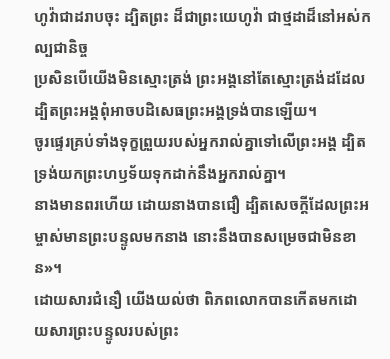ហូវ៉ាជាដរាបចុះ ដ្បិតព្រះ ដ៏ជាព្រះយេហូវ៉ា ជាថ្មដាដ៏នៅអស់កល្បជានិច្ច
ប្រសិនបើយើងមិនស្មោះត្រង់ ព្រះអង្គនៅតែស្មោះត្រង់ដដែល ដ្បិតព្រះអង្គពុំអាចបដិសេធព្រះអង្គទ្រង់បានឡើយ។
ចូរផ្ទេរគ្រប់ទាំងទុក្ខព្រួយរបស់អ្នករាល់គ្នាទៅលើព្រះអង្គ ដ្បិតទ្រង់យកព្រះហឫទ័យទុកដាក់នឹងអ្នករាល់គ្នា។
នាងមានពរហើយ ដោយនាងបានជឿ ដ្បិតសេចក្តីដែលព្រះអម្ចាស់មានព្រះបន្ទូលមកនាង នោះនឹងបានសម្រេចជាមិនខាន»។
ដោយសារជំនឿ យើងយល់ថា ពិភពលោកបានកើតមកដោយសារព្រះបន្ទូលរបស់ព្រះ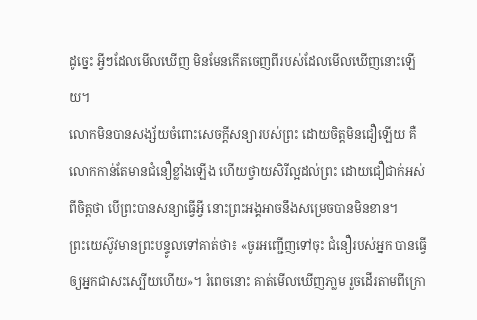ដូច្នេះ អ្វីៗដែលមើលឃើញ មិនមែនកើតចេញពីរបស់ដែលមើលឃើញនោះឡើយ។
លោកមិនបានសង្ស័យចំពោះសេចក្តីសន្យារបស់ព្រះ ដោយចិត្តមិនជឿឡើយ គឺលោកកាន់តែមានជំនឿខ្លាំងឡើង ហើយថ្វាយសិរីល្អដល់ព្រះ ដោយជឿជាក់អស់ពីចិត្តថា បើព្រះបានសន្យាធ្វើអ្វី នោះព្រះអង្គអាចនឹងសម្រេចបានមិនខាន។
ព្រះយេស៊ូវមានព្រះបន្ទូលទៅគាត់ថា៖ «ចូរអញ្ជើញទៅចុះ ជំនឿរបស់អ្នក បានធ្វើឲ្យអ្នកជាសះស្បើយហើយ»។ រំពេចនោះ គាត់មើលឃើញភា្លម រួចដើរតាមពីក្រោ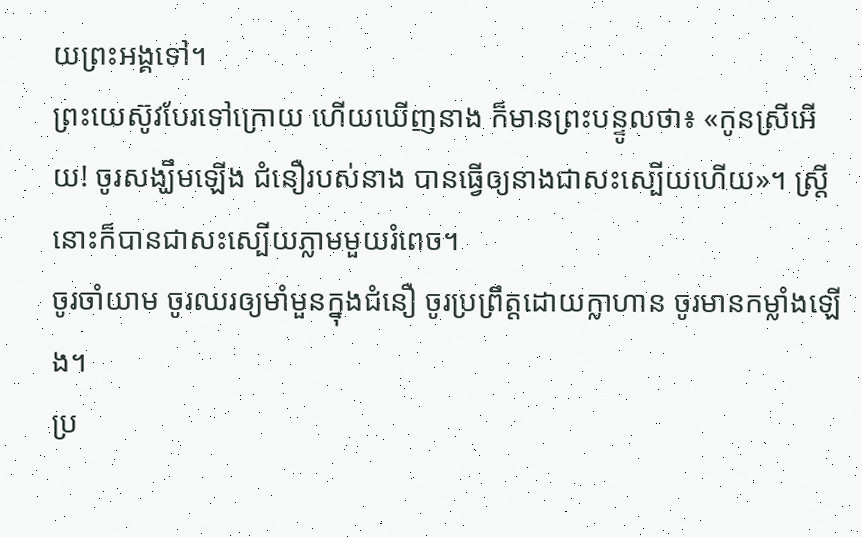យព្រះអង្គទៅ។
ព្រះយេស៊ូវបែរទៅក្រោយ ហើយឃើញនាង ក៏មានព្រះបន្ទូលថា៖ «កូនស្រីអើយ! ចូរសង្ឃឹមឡើង ជំនឿរបស់នាង បានធ្វើឲ្យនាងជាសះស្បើយហើយ»។ ស្ត្រីនោះក៏បានជាសះស្បើយភ្លាមមួយរំពេច។
ចូរចាំយាម ចូរឈរឲ្យមាំមួនក្នុងជំនឿ ចូរប្រព្រឹត្តដោយក្លាហាន ចូរមានកម្លាំងឡើង។
ប្រ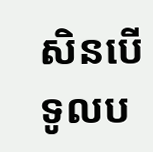សិនបើទូលប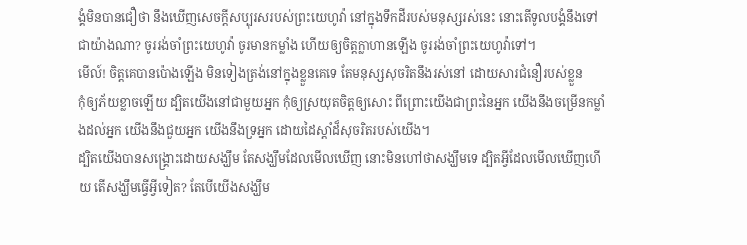ង្គំមិនបានជឿថា នឹងឃើញសេចក្ដីសប្បុរសរបស់ព្រះយេហូវ៉ា នៅក្នុងទឹកដីរបស់មនុស្សរស់នេះ នោះតើទូលបង្គំនឹងទៅជាយ៉ាងណា? ចូររង់ចាំព្រះយេហូវ៉ា ចូរមានកម្លាំង ហើយឲ្យចិត្តក្លាហានឡើង ចូររង់ចាំព្រះយេហូវ៉ាទៅ។
មើល៍! ចិត្តគេបានប៉ោងឡើង មិនទៀងត្រង់នៅក្នុងខ្លួនគេទេ តែមនុស្សសុចរិតនឹងរស់នៅ ដោយសារជំនឿរបស់ខ្លួន
កុំឲ្យភ័យខ្លាចឡើយ ដ្បិតយើងនៅជាមួយអ្នក កុំឲ្យស្រយុតចិត្តឲ្យសោះ ពីព្រោះយើងជាព្រះនៃអ្នក យើងនឹងចម្រើនកម្លាំងដល់អ្នក យើងនឹងជួយអ្នក យើងនឹងទ្រអ្នក ដោយដៃស្តាំដ៏សុចរិតរបស់យើង។
ដ្បិតយើងបានសង្គ្រោះដោយសង្ឃឹម តែសង្ឃឹមដែលមើលឃើញ នោះមិនហៅថាសង្ឃឹមទេ ដ្បិតអ្វីដែលមើលឃើញហើយ តើសង្ឃឹមធ្វើអ្វីទៀត? តែបើយើងសង្ឃឹម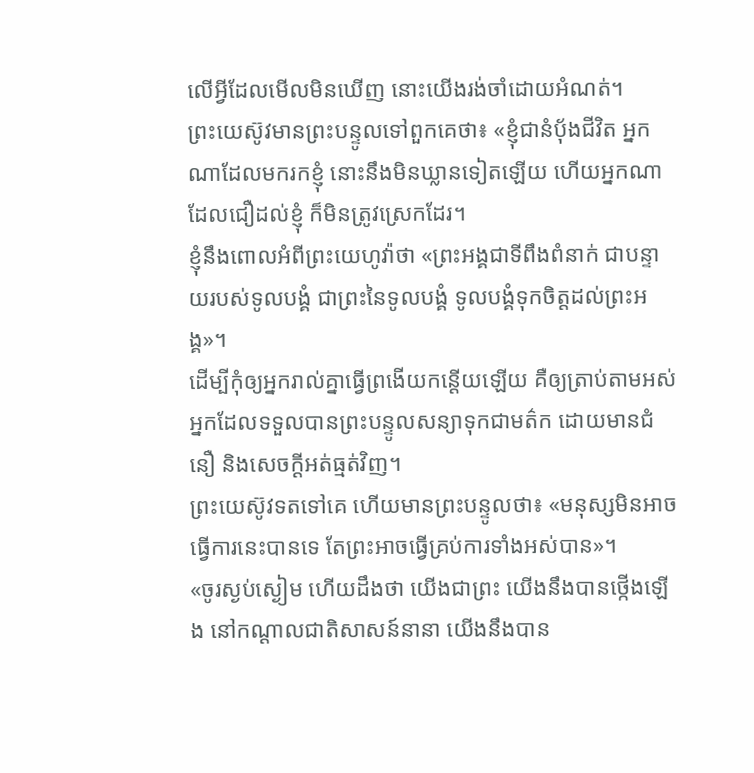លើអ្វីដែលមើលមិនឃើញ នោះយើងរង់ចាំដោយអំណត់។
ព្រះយេស៊ូវមានព្រះបន្ទូលទៅពួកគេថា៖ «ខ្ញុំជានំបុ័ងជីវិត អ្នកណាដែលមករកខ្ញុំ នោះនឹងមិនឃ្លានទៀតឡើយ ហើយអ្នកណាដែលជឿដល់ខ្ញុំ ក៏មិនត្រូវស្រេកដែរ។
ខ្ញុំនឹងពោលអំពីព្រះយេហូវ៉ាថា «ព្រះអង្គជាទីពឹងពំនាក់ ជាបន្ទាយរបស់ទូលបង្គំ ជាព្រះនៃទូលបង្គំ ទូលបង្គំទុកចិត្តដល់ព្រះអង្គ»។
ដើម្បីកុំឲ្យអ្នករាល់គ្នាធ្វើព្រងើយកន្ដើយឡើយ គឺឲ្យត្រាប់តាមអស់អ្នកដែលទទួលបានព្រះបន្ទូលសន្យាទុកជាមត៌ក ដោយមានជំនឿ និងសេចក្ដីអត់ធ្មត់វិញ។
ព្រះយេស៊ូវទតទៅគេ ហើយមានព្រះបន្ទូលថា៖ «មនុស្សមិនអាចធ្វើការនេះបានទេ តែព្រះអាចធ្វើគ្រប់ការទាំងអស់បាន»។
«ចូរស្ងប់ស្ងៀម ហើយដឹងថា យើងជាព្រះ យើងនឹងបានថ្កើងឡើង នៅកណ្ដាលជាតិសាសន៍នានា យើងនឹងបាន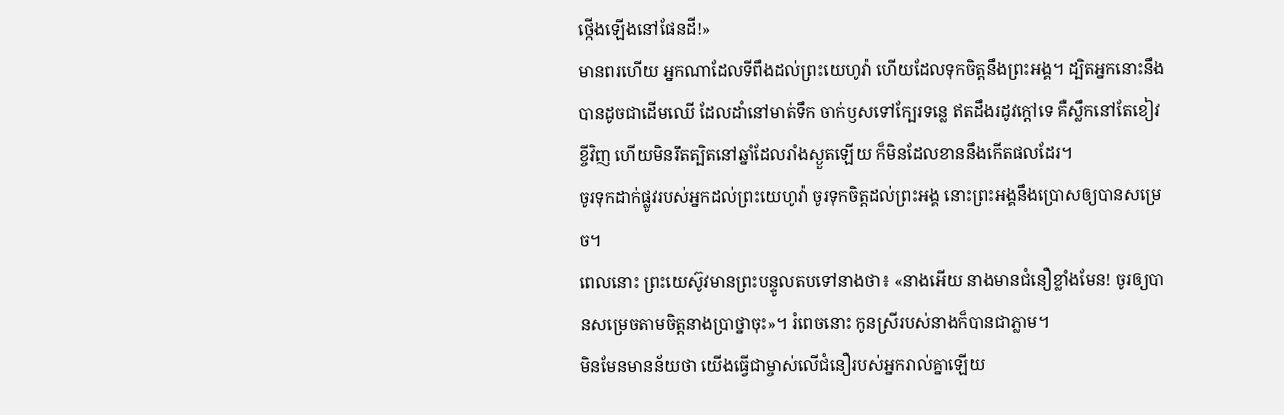ថ្កើងឡើងនៅផែនដី!»
មានពរហើយ អ្នកណាដែលទីពឹងដល់ព្រះយេហូវ៉ា ហើយដែលទុកចិត្តនឹងព្រះអង្គ។ ដ្បិតអ្នកនោះនឹងបានដូចជាដើមឈើ ដែលដាំនៅមាត់ទឹក ចាក់ឫសទៅក្បែរទន្លេ ឥតដឹងរដូវក្តៅទេ គឺស្លឹកនៅតែខៀវខ្ចីវិញ ហើយមិនរឹតត្បិតនៅឆ្នាំដែលរាំងស្ងួតឡើយ ក៏មិនដែលខាននឹងកើតផលដែរ។
ចូរទុកដាក់ផ្លូវរបស់អ្នកដល់ព្រះយេហូវ៉ា ចូរទុកចិត្តដល់ព្រះអង្គ នោះព្រះអង្គនឹងប្រោសឲ្យបានសម្រេច។
ពេលនោះ ព្រះយេស៊ូវមានព្រះបន្ទូលតបទៅនាងថា៖ «នាងអើយ នាងមានជំនឿខ្លាំងមែន! ចូរឲ្យបានសម្រេចតាមចិត្តនាងប្រាថ្នាចុះ»។ រំពេចនោះ កូនស្រីរបស់នាងក៏បានជាភ្លាម។
មិនមែនមានន័យថា យើងធ្វើជាម្ចាស់លើជំនឿរបស់អ្នករាល់គ្នាឡើយ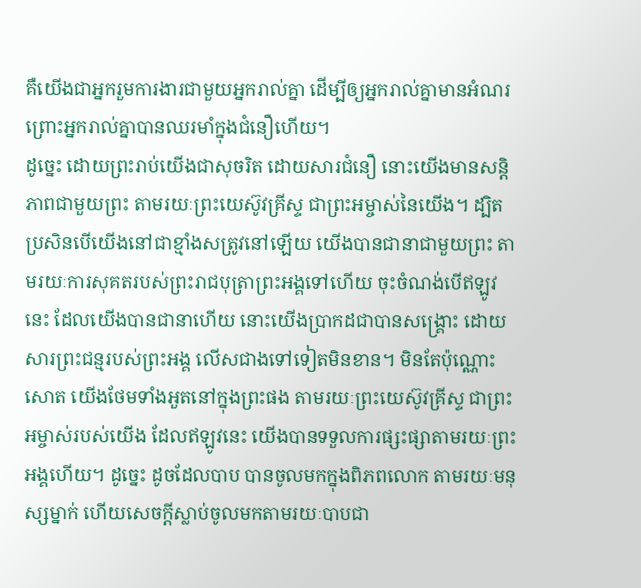គឺយើងជាអ្នករួមការងារជាមួយអ្នករាល់គ្នា ដើម្បីឲ្យអ្នករាល់គ្នាមានអំណរ ព្រោះអ្នករាល់គ្នាបានឈរមាំក្នុងជំនឿហើយ។
ដូច្នេះ ដោយព្រះរាប់យើងជាសុចរិត ដោយសារជំនឿ នោះយើងមានសន្ដិភាពជាមួយព្រះ តាមរយៈព្រះយេស៊ូវគ្រីស្ទ ជាព្រះអម្ចាស់នៃយើង។ ដ្បិតប្រសិនបើយើងនៅជាខ្មាំងសត្រូវនៅឡើយ យើងបានជានាជាមួយព្រះ តាមរយៈការសុគតរបស់ព្រះរាជបុត្រាព្រះអង្គទៅហើយ ចុះចំណង់បើឥឡូវនេះ ដែលយើងបានជានាហើយ នោះយើងប្រាកដជាបានសង្គ្រោះ ដោយសារព្រះជន្មរបស់ព្រះអង្គ លើសជាងទៅទៀតមិនខាន។ មិនតែប៉ុណ្ណោះសោត យើងថែមទាំងអួតនៅក្នុងព្រះផង តាមរយៈព្រះយេស៊ូវគ្រីស្ទ ជាព្រះអម្ចាស់របស់យើង ដែលឥឡូវនេះ យើងបានទទួលការផ្សះផ្សាតាមរយៈព្រះអង្គហើយ។ ដូច្នេះ ដូចដែលបាប បានចូលមកក្នុងពិភពលោក តាមរយៈមនុស្សម្នាក់ ហើយសេចក្តីស្លាប់ចូលមកតាមរយៈបាបជា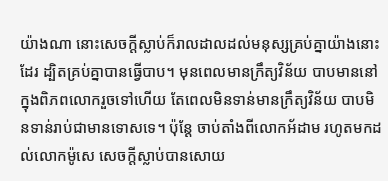យ៉ាងណា នោះសេចក្តីស្លាប់ក៏រាលដាលដល់មនុស្សគ្រប់គ្នាយ៉ាងនោះដែរ ដ្បិតគ្រប់គ្នាបានធ្វើបាប។ មុនពេលមានក្រឹត្យវិន័យ បាបមាននៅក្នុងពិភពលោករួចទៅហើយ តែពេលមិនទាន់មានក្រឹត្យវិន័យ បាបមិនទាន់រាប់ជាមានទោសទេ។ ប៉ុន្តែ ចាប់តាំងពីលោកអ័ដាម រហូតមកដល់លោកម៉ូសេ សេចក្តីស្លាប់បានសោយ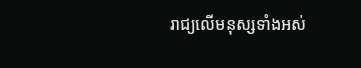រាជ្យលើមនុស្សទាំងអស់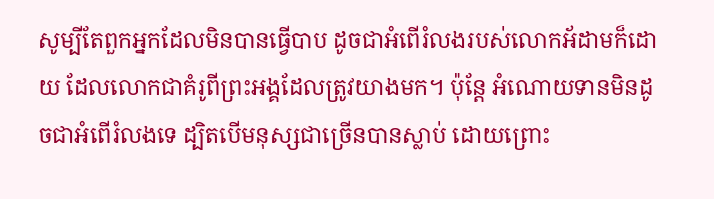សូម្បីតែពួកអ្នកដែលមិនបានធ្វើបាប ដូចជាអំពើរំលងរបស់លោកអ័ដាមក៏ដោយ ដែលលោកជាគំរូពីព្រះអង្គដែលត្រូវយាងមក។ ប៉ុន្តែ អំណោយទានមិនដូចជាអំពើរំលងទេ ដ្បិតបើមនុស្សជាច្រើនបានស្លាប់ ដោយព្រោះ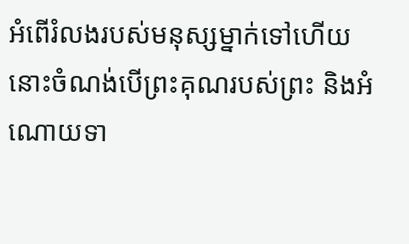អំពើរំលងរបស់មនុស្សម្នាក់ទៅហើយ នោះចំណង់បើព្រះគុណរបស់ព្រះ និងអំណោយទា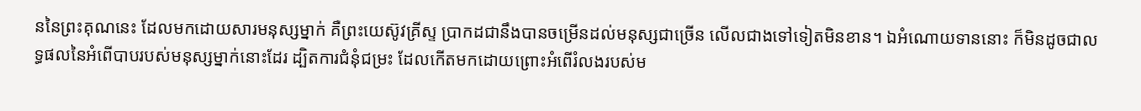ននៃព្រះគុណនេះ ដែលមកដោយសារមនុស្សម្នាក់ គឺព្រះយេស៊ូវគ្រីស្ទ ប្រាកដជានឹងបានចម្រើនដល់មនុស្សជាច្រើន លើលជាងទៅទៀតមិនខាន។ ឯអំណោយទាននោះ ក៏មិនដូចជាលទ្ធផលនៃអំពើបាបរបស់មនុស្សម្នាក់នោះដែរ ដ្បិតការជំនុំជម្រះ ដែលកើតមកដោយព្រោះអំពើរំលងរបស់ម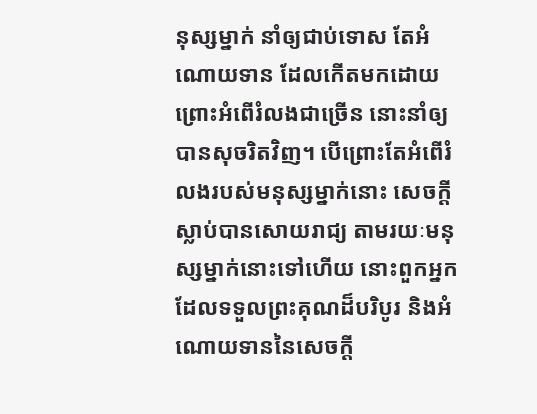នុស្សម្នាក់ នាំឲ្យជាប់ទោស តែអំណោយទាន ដែលកើតមកដោយព្រោះអំពើរំលងជាច្រើន នោះនាំឲ្យបានសុចរិតវិញ។ បើព្រោះតែអំពើរំលងរបស់មនុស្សម្នាក់នោះ សេចក្តីស្លាប់បានសោយរាជ្យ តាមរយៈមនុស្សម្នាក់នោះទៅហើយ នោះពួកអ្នកដែលទទួលព្រះគុណដ៏បរិបូរ និងអំណោយទាននៃសេចក្តី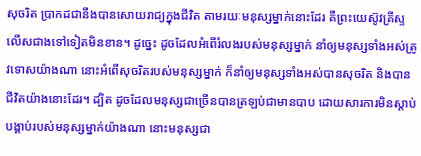សុចរិត ប្រាកដជានឹងបានសោយរាជ្យក្នុងជីវិត តាមរយៈមនុស្សម្នាក់នោះដែរ គឺព្រះយេស៊ូវគ្រីស្ទ លើសជាងទៅទៀតមិនខាន។ ដូច្នេះ ដូចដែលអំពើរំលងរបស់មនុស្សម្នាក់ នាំឲ្យមនុស្សទាំងអស់ត្រូវទោសយ៉ាងណា នោះអំពើសុចរិតរបស់មនុស្សម្នាក់ ក៏នាំឲ្យមនុស្សទាំងអស់បានសុចរិត និងបានជីវិតយ៉ាងនោះដែរ។ ដ្បិត ដូចដែលមនុស្សជាច្រើនបានត្រឡប់ជាមានបាប ដោយសារការមិនស្តាប់បង្គាប់របស់មនុស្សម្នាក់យ៉ាងណា នោះមនុស្សជា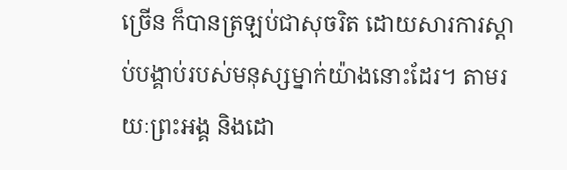ច្រើន ក៏បានត្រឡប់ជាសុចរិត ដោយសារការស្តាប់បង្គាប់របស់មនុស្សម្នាក់យ៉ាងនោះដែរ។ តាមរយៈព្រះអង្គ និងដោ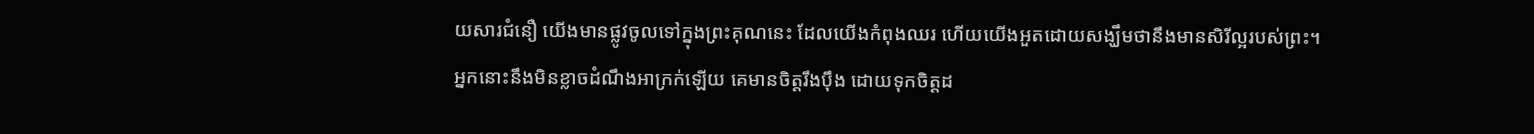យសារជំនឿ យើងមានផ្លូវចូលទៅក្នុងព្រះគុណនេះ ដែលយើងកំពុងឈរ ហើយយើងអួតដោយសង្ឃឹមថានឹងមានសិរីល្អរបស់ព្រះ។
អ្នកនោះនឹងមិនខ្លាចដំណឹងអាក្រក់ឡើយ គេមានចិត្តរឹងប៉ឹង ដោយទុកចិត្តដ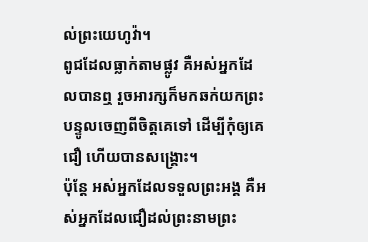ល់ព្រះយេហូវ៉ា។
ពូជដែលធ្លាក់តាមផ្លូវ គឺអស់អ្នកដែលបានឮ រួចអារក្សក៏មកឆក់យកព្រះបន្ទូលចេញពីចិត្តគេទៅ ដើម្បីកុំឲ្យគេជឿ ហើយបានសង្គ្រោះ។
ប៉ុន្តែ អស់អ្នកដែលទទួលព្រះអង្គ គឺអស់អ្នកដែលជឿដល់ព្រះនាមព្រះ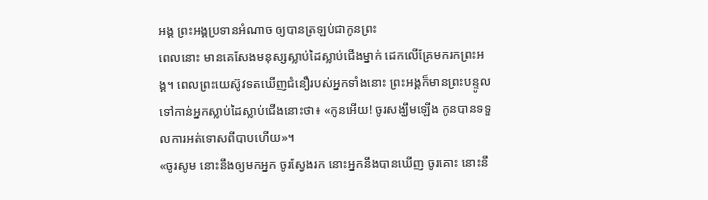អង្គ ព្រះអង្គប្រទានអំណាច ឲ្យបានត្រឡប់ជាកូនព្រះ
ពេលនោះ មានគេសែងមនុស្សស្លាប់ដៃស្លាប់ជើងម្នាក់ ដេកលើគ្រែមករកព្រះអង្គ។ ពេលព្រះយេស៊ូវទតឃើញជំនឿរបស់អ្នកទាំងនោះ ព្រះអង្គក៏មានព្រះបន្ទូលទៅកាន់អ្នកស្លាប់ដៃស្លាប់ជើងនោះថា៖ «កូនអើយ! ចូរសង្ឃឹមឡើង កូនបានទទួលការអត់ទោសពីបាបហើយ»។
«ចូរសូម នោះនឹងឲ្យមកអ្នក ចូរស្វែងរក នោះអ្នកនឹងបានឃើញ ចូរគោះ នោះនឹ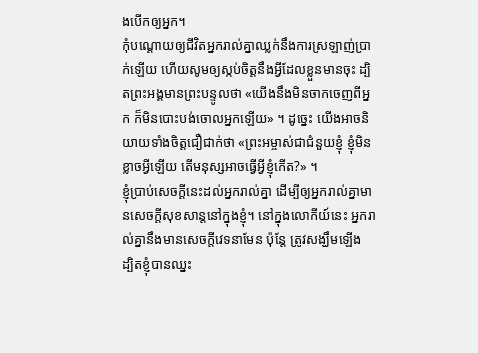ងបើកឲ្យអ្នក។
កុំបណ្ដោយឲ្យជីវិតអ្នករាល់គ្នាឈ្លក់នឹងការស្រឡាញ់ប្រាក់ឡើយ ហើយសូមឲ្យស្កប់ចិត្តនឹងអ្វីដែលខ្លួនមានចុះ ដ្បិតព្រះអង្គមានព្រះបន្ទូលថា «យើងនឹងមិនចាកចេញពីអ្នក ក៏មិនបោះបង់ចោលអ្នកឡើយ» ។ ដូច្នេះ យើងអាចនិយាយទាំងចិត្តជឿជាក់ថា «ព្រះអម្ចាស់ជាជំនួយខ្ញុំ ខ្ញុំមិនខ្លាចអ្វីឡើយ តើមនុស្សអាចធ្វើអ្វីខ្ញុំកើត?» ។
ខ្ញុំប្រាប់សេចក្ដីនេះដល់អ្នករាល់គ្នា ដើម្បីឲ្យអ្នករាល់គ្នាមានសេចក្តីសុខសាន្តនៅក្នុងខ្ញុំ។ នៅក្នុងលោកីយ៍នេះ អ្នករាល់គ្នានឹងមានសេចក្តីវេទនាមែន ប៉ុន្តែ ត្រូវសង្ឃឹមឡើង ដ្បិតខ្ញុំបានឈ្នះ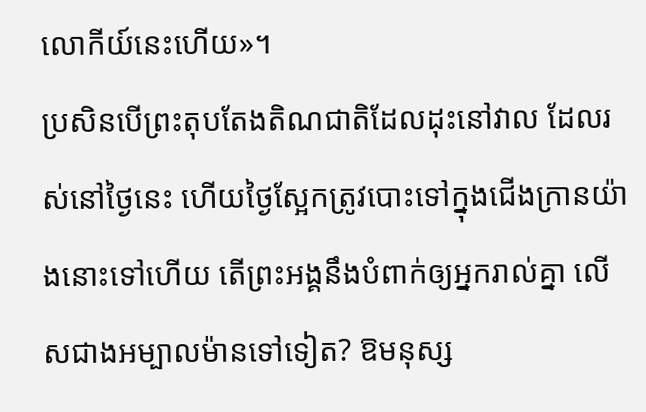លោកីយ៍នេះហើយ»។
ប្រសិនបើព្រះតុបតែងតិណជាតិដែលដុះនៅវាល ដែលរស់នៅថ្ងៃនេះ ហើយថ្ងៃស្អែកត្រូវបោះទៅក្នុងជើងក្រានយ៉ាងនោះទៅហើយ តើព្រះអង្គនឹងបំពាក់ឲ្យអ្នករាល់គ្នា លើសជាងអម្បាលម៉ានទៅទៀត? ឱមនុស្ស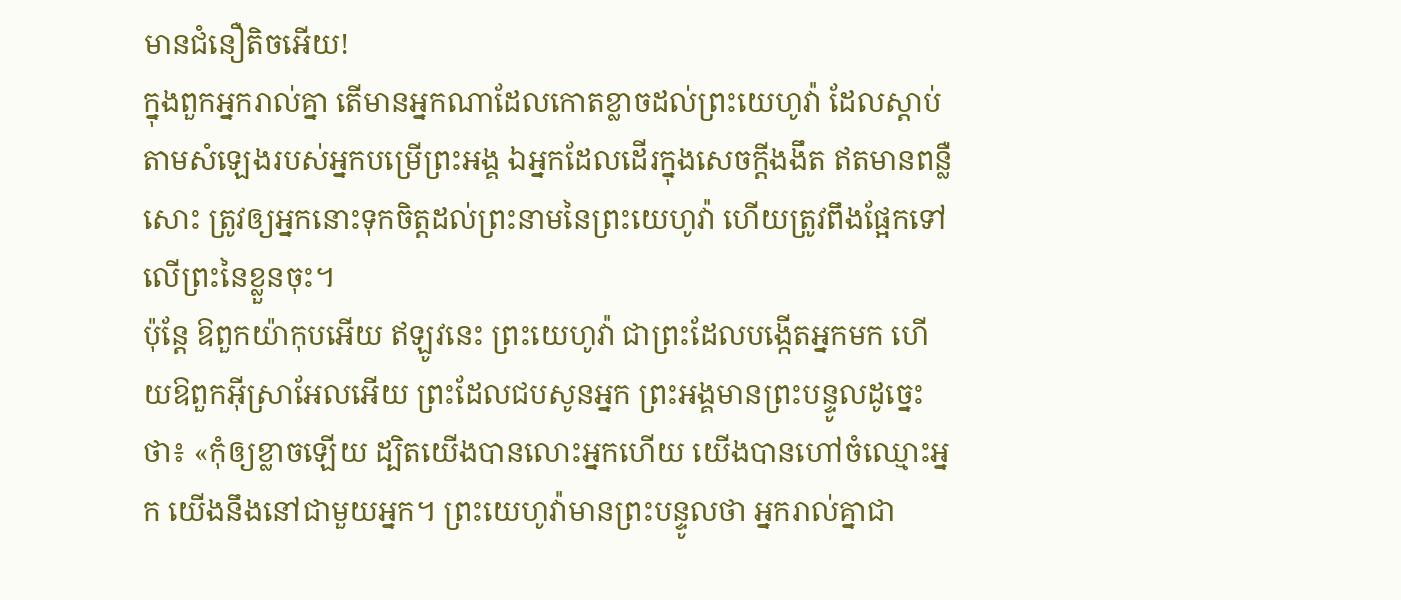មានជំនឿតិចអើយ!
ក្នុងពួកអ្នករាល់គ្នា តើមានអ្នកណាដែលកោតខ្លាចដល់ព្រះយេហូវ៉ា ដែលស្តាប់តាមសំឡេងរបស់អ្នកបម្រើព្រះអង្គ ឯអ្នកដែលដើរក្នុងសេចក្ដីងងឹត ឥតមានពន្លឺសោះ ត្រូវឲ្យអ្នកនោះទុកចិត្តដល់ព្រះនាមនៃព្រះយេហូវ៉ា ហើយត្រូវពឹងផ្អែកទៅលើព្រះនៃខ្លួនចុះ។
ប៉ុន្តែ ឱពួកយ៉ាកុបអើយ ឥឡូវនេះ ព្រះយេហូវ៉ា ជាព្រះដែលបង្កើតអ្នកមក ហើយឱពួកអ៊ីស្រាអែលអើយ ព្រះដែលជបសូនអ្នក ព្រះអង្គមានព្រះបន្ទូលដូច្នេះថា៖ «កុំឲ្យខ្លាចឡើយ ដ្បិតយើងបានលោះអ្នកហើយ យើងបានហៅចំឈ្មោះអ្នក យើងនឹងនៅជាមួយអ្នក។ ព្រះយេហូវ៉ាមានព្រះបន្ទូលថា អ្នករាល់គ្នាជា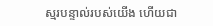ស្មរបន្ទាល់របស់យើង ហើយជា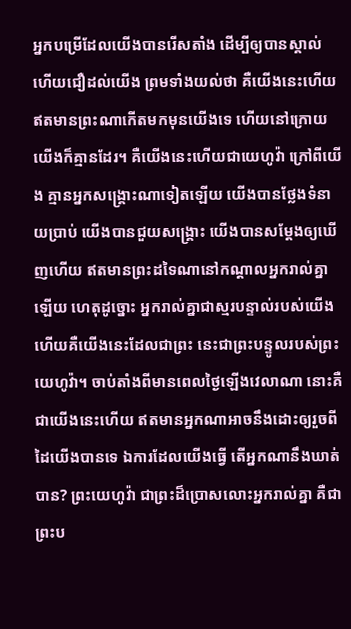អ្នកបម្រើដែលយើងបានរើសតាំង ដើម្បីឲ្យបានស្គាល់ ហើយជឿដល់យើង ព្រមទាំងយល់ថា គឺយើងនេះហើយ ឥតមានព្រះណាកើតមកមុនយើងទេ ហើយនៅក្រោយយើងក៏គ្មានដែរ។ គឺយើងនេះហើយជាយេហូវ៉ា ក្រៅពីយើង គ្មានអ្នកសង្គ្រោះណាទៀតឡើយ យើងបានថ្លែងទំនាយប្រាប់ យើងបានជួយសង្គ្រោះ យើងបានសម្ដែងឲ្យឃើញហើយ ឥតមានព្រះដទៃណានៅកណ្ដាលអ្នករាល់គ្នាឡើយ ហេតុដូច្នោះ អ្នករាល់គ្នាជាស្មរបន្ទាល់របស់យើង ហើយគឺយើងនេះដែលជាព្រះ នេះជាព្រះបន្ទូលរបស់ព្រះយេហូវ៉ា។ ចាប់តាំងពីមានពេលថ្ងៃឡើងវេលាណា នោះគឺជាយើងនេះហើយ ឥតមានអ្នកណាអាចនឹងដោះឲ្យរួចពីដៃយើងបានទេ ឯការដែលយើងធ្វើ តើអ្នកណានឹងឃាត់បាន? ព្រះយេហូវ៉ា ជាព្រះដ៏ប្រោសលោះអ្នករាល់គ្នា គឺជាព្រះប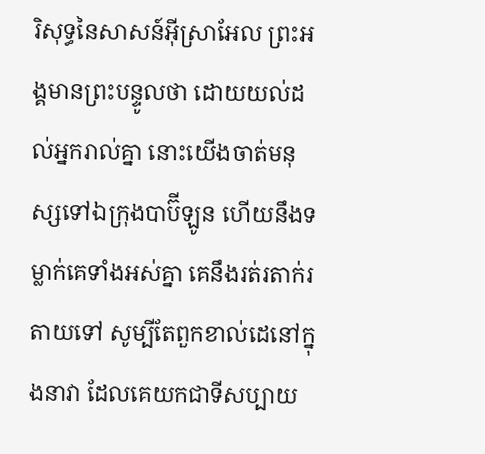រិសុទ្ធនៃសាសន៍អ៊ីស្រាអែល ព្រះអង្គមានព្រះបន្ទូលថា ដោយយល់ដល់អ្នករាល់គ្នា នោះយើងចាត់មនុស្សទៅឯក្រុងបាប៊ីឡូន ហើយនឹងទម្លាក់គេទាំងអស់គ្នា គេនឹងរត់រតាក់រតាយទៅ សូម្បីតែពួកខាល់ដេនៅក្នុងនាវា ដែលគេយកជាទីសប្បាយ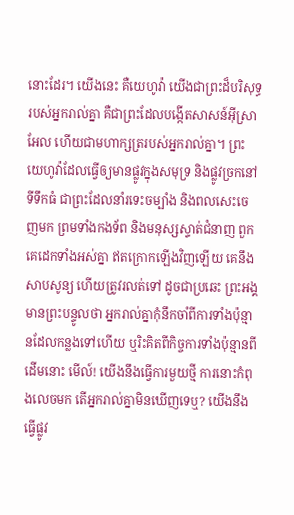នោះដែរ។ យើងនេះ គឺយេហូវ៉ា យើងជាព្រះដ៏បរិសុទ្ធរបស់អ្នករាល់គ្នា គឺជាព្រះដែលបង្កើតសាសន៍អ៊ីស្រាអែល ហើយជាមហាក្សត្ររបស់អ្នករាល់គ្នា។ ព្រះយេហូវ៉ាដែលធ្វើឲ្យមានផ្លូវក្នុងសមុទ្រ និងផ្លូវច្រកនៅទីទឹកធំ ជាព្រះដែលនាំរទេះចម្បាំង និងពលសេះចេញមក ព្រមទាំងកងទ័ព និងមនុស្សស្ទាត់ជំនាញ ពួកគេដេកទាំងអស់គ្នា ឥតក្រោកឡើងវិញឡើយ គេនឹងសាបសូន្យ ហើយត្រូវរលត់ទៅ ដូចជាប្រឆេះ ព្រះអង្គមានព្រះបន្ទូលថា អ្នករាល់គ្នាកុំនឹកចាំពីការទាំងប៉ុន្មានដែលកន្លងទៅហើយ ឬរិះគិតពីកិច្ចការទាំងប៉ុន្មានពីដើមនោះ មើល៍! យើងនឹងធ្វើការមួយថ្មី ការនោះកំពុងលេចមក តើអ្នករាល់គ្នាមិនឃើញទេឬ? យើងនឹងធ្វើផ្លូវ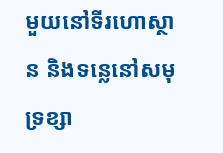មួយនៅទីរហោស្ថាន និងទន្លេនៅសមុទ្រខ្សា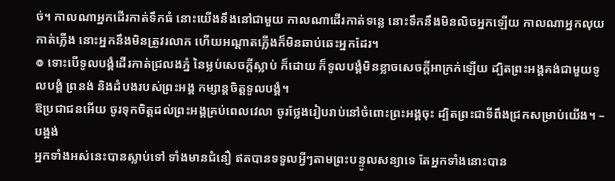ច់។ កាលណាអ្នកដើរកាត់ទឹកធំ នោះយើងនឹងនៅជាមួយ កាលណាដើរកាត់ទន្លេ នោះទឹកនឹងមិនលិចអ្នកឡើយ កាលណាអ្នកលុយកាត់ភ្លើង នោះអ្នកនឹងមិនត្រូវរលាក ហើយអណ្ដាតភ្លើងក៏មិនឆាប់ឆេះអ្នកដែរ។
៙ ទោះបើទូលបង្គំដើរកាត់ជ្រលងភ្នំ នៃម្លប់សេចក្ដីស្លាប់ ក៏ដោយ ក៏ទូលបង្គំមិនខ្លាចសេចក្ដីអាក្រក់ឡើយ ដ្បិតព្រះអង្គគង់ជាមួយទូលបង្គំ ព្រនង់ និងដំបងរបស់ព្រះអង្គ កម្សាន្តចិត្តទូលបង្គំ។
ឱប្រជាជនអើយ ចូរទុកចិត្តដល់ព្រះអង្គគ្រប់ពេលវេលា ចូរថ្លែងរៀបរាប់នៅចំពោះព្រះអង្គចុះ ដ្បិតព្រះជាទីពឹងជ្រកសម្រាប់យើង។ –បង្អង់
អ្នកទាំងអស់នេះបានស្លាប់ទៅ ទាំងមានជំនឿ ឥតបានទទួលអ្វីៗតាមព្រះបន្ទូលសន្យាទេ តែអ្នកទាំងនោះបាន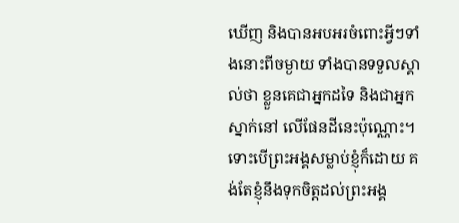ឃើញ និងបានអបអរចំពោះអ្វីៗទាំងនោះពីចម្ងាយ ទាំងបានទទួលស្គាល់ថា ខ្លួនគេជាអ្នកដទៃ និងជាអ្នកស្នាក់នៅ លើផែនដីនេះប៉ុណ្ណោះ។
ទោះបើព្រះអង្គសម្លាប់ខ្ញុំក៏ដោយ គង់តែខ្ញុំនឹងទុកចិត្តដល់ព្រះអង្គ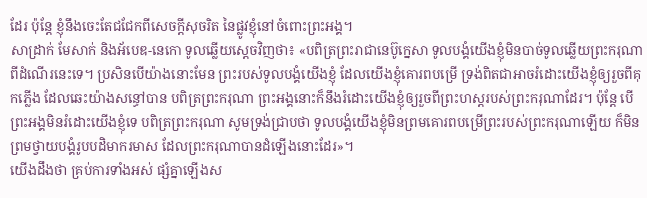ដែរ ប៉ុន្តែ ខ្ញុំនឹងចេះតែជជែកពីសេចក្ដីសុចរិត នៃផ្លូវខ្ញុំនៅចំពោះព្រះអង្គ។
សាដ្រាក់ មែសាក់ និងអ័បេឌ-នេកោ ទូលឆ្លើយស្តេចវិញថា៖ «បពិត្រព្រះរាជានេប៊ូក្នេសា ទូលបង្គំយើងខ្ញុំមិនបាច់ទូលឆ្លើយព្រះករុណាពីដំណើរនេះទេ។ ប្រសិនបើយ៉ាងនោះមែន ព្រះរបស់ទូលបង្គំយើងខ្ញុំ ដែលយើងខ្ញុំគោរពបម្រើ ទ្រង់ពិតជាអាចរំដោះយើងខ្ញុំឲ្យរួចពីគុកភ្លើង ដែលឆេះយ៉ាងសន្ធៅបាន បពិត្រព្រះករុណា ព្រះអង្គនោះក៏នឹងរំដោះយើងខ្ញុំឲ្យរួចពីព្រះហស្តរបស់ព្រះករុណាដែរ។ ប៉ុន្ដែ បើព្រះអង្គមិនរំដោះយើងខ្ញុំទេ បពិត្រព្រះករុណា សូមទ្រង់ជ្រាបថា ទូលបង្គំយើងខ្ញុំមិនព្រមគោរពបម្រើព្រះរបស់ព្រះករុណាឡើយ ក៏មិនព្រមថ្វាយបង្គំរូបបដិមាករមាស ដែលព្រះករុណាបានដំឡើងនោះដែរ»។
យើងដឹងថា គ្រប់ការទាំងអស់ ផ្សំគ្នាឡើងស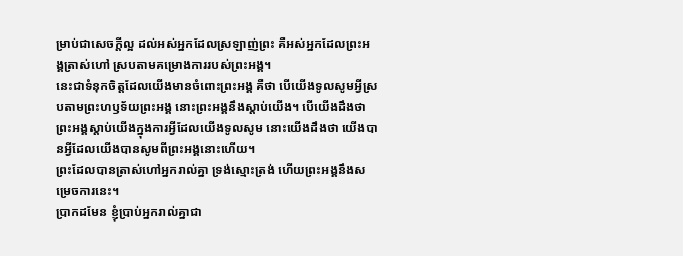ម្រាប់ជាសេចក្តីល្អ ដល់អស់អ្នកដែលស្រឡាញ់ព្រះ គឺអស់អ្នកដែលព្រះអង្គត្រាស់ហៅ ស្របតាមគម្រោងការរបស់ព្រះអង្គ។
នេះជាទំនុកចិត្តដែលយើងមានចំពោះព្រះអង្គ គឺថា បើយើងទូលសូមអ្វីស្របតាមព្រះហឫទ័យព្រះអង្គ នោះព្រះអង្គនឹងស្តាប់យើង។ បើយើងដឹងថា ព្រះអង្គស្តាប់យើងក្នុងការអ្វីដែលយើងទូលសូម នោះយើងដឹងថា យើងបានអ្វីដែលយើងបានសូមពីព្រះអង្គនោះហើយ។
ព្រះដែលបានត្រាស់ហៅអ្នករាល់គ្នា ទ្រង់ស្មោះត្រង់ ហើយព្រះអង្គនឹងសម្រេចការនេះ។
ប្រាកដមែន ខ្ញុំប្រាប់អ្នករាល់គ្នាជា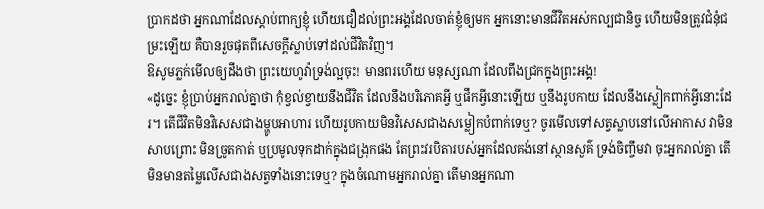ប្រាកដថា អ្នកណាដែលស្តាប់ពាក្យខ្ញុំ ហើយជឿដល់ព្រះអង្គដែលចាត់ខ្ញុំឲ្យមក អ្នកនោះមានជីវិតអស់កល្បជានិច្ច ហើយមិនត្រូវជំនុំជម្រះឡើយ គឺបានរួចផុតពីសេចក្តីស្លាប់ទៅដល់ជីវិតវិញ។
ឱសូមភ្លក់មើលឲ្យដឹងថា ព្រះយេហូវ៉ាទ្រង់ល្អចុះ! មានពរហើយ មនុស្សណា ដែលពឹងជ្រកក្នុងព្រះអង្គ!
«ដូច្នេះ ខ្ញុំប្រាប់អ្នករាល់គ្នាថា កុំខ្វល់ខ្វាយនឹងជីវិត ដែលនឹងបរិភោគអ្វី ឬផឹកអ្វីនោះឡើយ ឬនឹងរូបកាយ ដែលនឹងស្លៀកពាក់អ្វីនោះដែរ។ តើជីវិតមិនវិសេសជាងម្ហូបអាហារ ហើយរូបកាយមិនវិសេសជាងសម្លៀកបំពាក់ទេឬ? ចូរមើលទៅសត្វស្លាបនៅលើអាកាស វាមិនសាបព្រោះ មិនច្រូតកាត់ ឬប្រមូលទុកដាក់ក្នុងជង្រុកផង តែព្រះវរបិតារបស់អ្នកដែលគង់នៅស្ថានសួគ៌ ទ្រង់ចិញ្ចឹមវា ចុះអ្នករាល់គ្នា តើមិនមានតម្លៃលើសជាងសត្វទាំងនោះទេឬ? ក្នុងចំណោមអ្នករាល់គ្នា តើមានអ្នកណា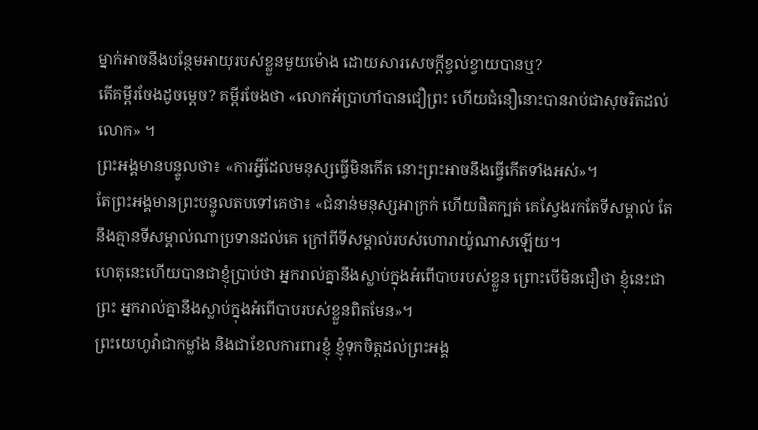ម្នាក់អាចនឹងបន្ថែមអាយុរបស់ខ្លួនមួយម៉ោង ដោយសារសេចក្តីខ្វល់ខ្វាយបានឬ?
តើគម្ពីរចែងដូចម្តេច? គម្ពីរចែងថា «លោកអ័ប្រាហាំបានជឿព្រះ ហើយជំនឿនោះបានរាប់ជាសុចរិតដល់លោក» ។
ព្រះអង្គមានបន្ទូលថា៖ «ការអ្វីដែលមនុស្សធ្វើមិនកើត នោះព្រះអាចនឹងធ្វើកើតទាំងអស់»។
តែព្រះអង្គមានព្រះបន្ទូលតបទៅគេថា៖ «ជំនាន់មនុស្សអាក្រក់ ហើយផិតក្បត់ គេស្វែងរកតែទីសម្គាល់ តែនឹងគ្មានទីសម្គាល់ណាប្រទានដល់គេ ក្រៅពីទីសម្គាល់របស់ហោរាយ៉ូណាសឡើយ។
ហេតុនេះហើយបានជាខ្ញុំប្រាប់ថា អ្នករាល់គ្នានឹងស្លាប់ក្នុងអំពើបាបរបស់ខ្លួន ព្រោះបើមិនជឿថា ខ្ញុំនេះជាព្រះ អ្នករាល់គ្នានឹងស្លាប់ក្នុងអំពើបាបរបស់ខ្លួនពិតមែន»។
ព្រះយេហូវ៉ាជាកម្លាំង និងជាខែលការពារខ្ញុំ ខ្ញុំទុកចិត្តដល់ព្រះអង្គ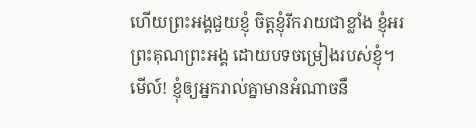ហើយព្រះអង្គជួយខ្ញុំ ចិត្តខ្ញុំរីករាយជាខ្លាំង ខ្ញុំអរព្រះគុណព្រះអង្គ ដោយបទចម្រៀងរបស់ខ្ញុំ។
មើល៍! ខ្ញុំឲ្យអ្នករាល់គ្នាមានអំណាចនឹ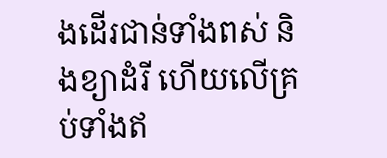ងដើរជាន់ទាំងពស់ និងខ្យាដំរី ហើយលើគ្រប់ទាំងឥ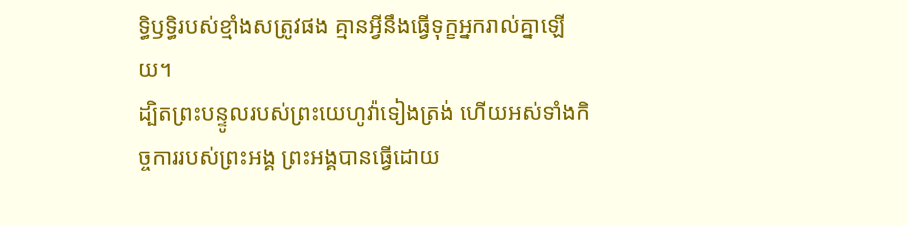ទ្ធិឫទ្ធិរបស់ខ្មាំងសត្រូវផង គ្មានអ្វីនឹងធ្វើទុក្ខអ្នករាល់គ្នាឡើយ។
ដ្បិតព្រះបន្ទូលរបស់ព្រះយេហូវ៉ាទៀងត្រង់ ហើយអស់ទាំងកិច្ចការរបស់ព្រះអង្គ ព្រះអង្គបានធ្វើដោយ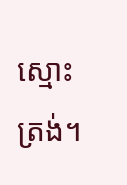ស្មោះត្រង់។